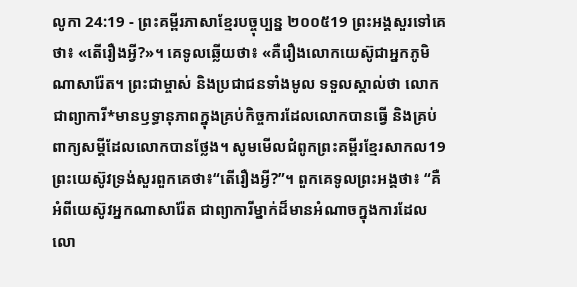លូកា 24:19 - ព្រះគម្ពីរភាសាខ្មែរបច្ចុប្បន្ន ២០០៥19 ព្រះអង្គសួរទៅគេថា៖ «តើរឿងអ្វី?»។ គេទូលឆ្លើយថា៖ «គឺរឿងលោកយេស៊ូជាអ្នកភូមិណាសារ៉ែត។ ព្រះជាម្ចាស់ និងប្រជាជនទាំងមូល ទទួលស្គាល់ថា លោកជាព្យាការី*មានឫទ្ធានុភាពក្នុងគ្រប់កិច្ចការដែលលោកបានធ្វើ និងគ្រប់ពាក្យសម្ដីដែលលោកបានថ្លែង។ សូមមើលជំពូកព្រះគម្ពីរខ្មែរសាកល19 ព្រះយេស៊ូវទ្រង់សួរពួកគេថា៖“តើរឿងអ្វី?”។ ពួកគេទូលព្រះអង្គថា៖ “គឺអំពីយេស៊ូវអ្នកណាសារ៉ែត ជាព្យាការីម្នាក់ដ៏មានអំណាចក្នុងការដែលលោ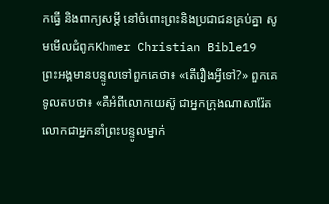កធ្វើ និងពាក្យសម្ដី នៅចំពោះព្រះនិងប្រជាជនគ្រប់គ្នា សូមមើលជំពូកKhmer Christian Bible19 ព្រះអង្គមានបន្ទូលទៅពួកគេថា៖ «តើរឿងអ្វីទៅ?» ពួកគេទូលតបថា៖ «គឺអំពីលោកយេស៊ូ ជាអ្នកក្រុងណាសារ៉ែត លោកជាអ្នកនាំព្រះបន្ទូលម្នាក់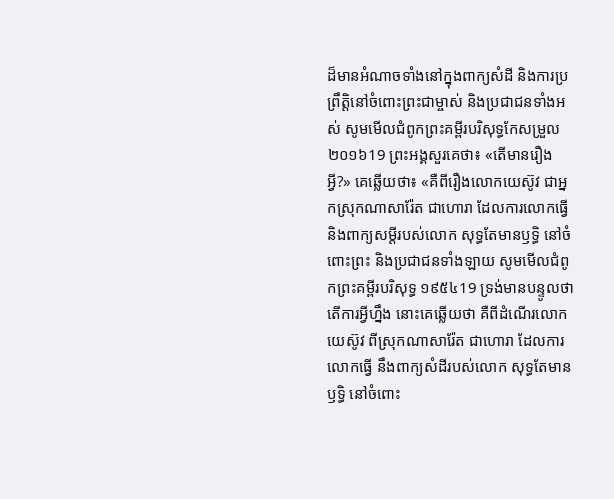ដ៏មានអំណាចទាំងនៅក្នុងពាក្យសំដី និងការប្រព្រឹត្ដិនៅចំពោះព្រះជាម្ចាស់ និងប្រជាជនទាំងអស់ សូមមើលជំពូកព្រះគម្ពីរបរិសុទ្ធកែសម្រួល ២០១៦19 ព្រះអង្គសួរគេថា៖ «តើមានរឿងអ្វី?» គេឆ្លើយថា៖ «គឺពីរឿងលោកយេស៊ូវ ជាអ្នកស្រុកណាសារ៉ែត ជាហោរា ដែលការលោកធ្វើ និងពាក្យសម្ដីរបស់លោក សុទ្ធតែមានឫទ្ធិ នៅចំពោះព្រះ និងប្រជាជនទាំងឡាយ សូមមើលជំពូកព្រះគម្ពីរបរិសុទ្ធ ១៩៥៤19 ទ្រង់មានបន្ទូលថា តើការអ្វីហ្នឹង នោះគេឆ្លើយថា គឺពីដំណើរលោកយេស៊ូវ ពីស្រុកណាសារ៉ែត ជាហោរា ដែលការលោកធ្វើ នឹងពាក្យសំដីរបស់លោក សុទ្ធតែមានឫទ្ធិ នៅចំពោះ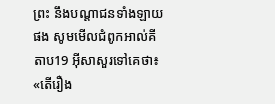ព្រះ នឹងបណ្តាជនទាំងឡាយផង សូមមើលជំពូកអាល់គីតាប19 អ៊ីសាសួរទៅគេថា៖ «តើរឿង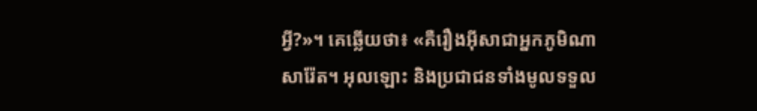អ្វី?»។ គេឆ្លើយថា៖ «គឺរឿងអ៊ីសាជាអ្នកភូមិណាសារ៉ែត។ អុលឡោះ និងប្រជាជនទាំងមូលទទួល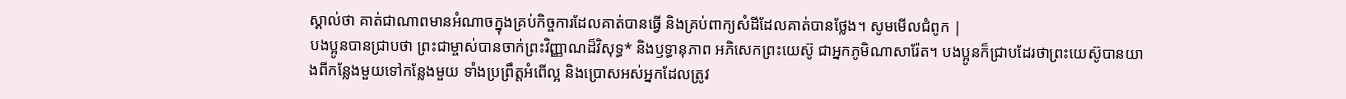ស្គាល់ថា គាត់ជាណាពមានអំណាចក្នុងគ្រប់កិច្ចការដែលគាត់បានធ្វើ និងគ្រប់ពាក្យសំដីដែលគាត់បានថ្លែង។ សូមមើលជំពូក |
បងប្អូនបានជ្រាបថា ព្រះជាម្ចាស់បានចាក់ព្រះវិញ្ញាណដ៏វិសុទ្ធ* និងឫទ្ធានុភាព អភិសេកព្រះយេស៊ូ ជាអ្នកភូមិណាសារ៉ែត។ បងប្អូនក៏ជ្រាបដែរថាព្រះយេស៊ូបានយាងពីកន្លែងមួយទៅកន្លែងមួយ ទាំងប្រព្រឹត្តអំពើល្អ និងប្រោសអស់អ្នកដែលត្រូវ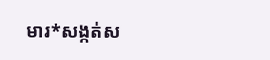មារ*សង្កត់ស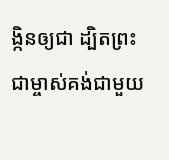ង្កិនឲ្យជា ដ្បិតព្រះជាម្ចាស់គង់ជាមួយ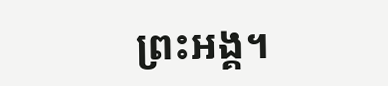ព្រះអង្គ។